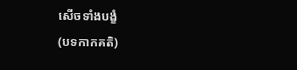សើចទាំងបង្ខំ
(បទកាកគតិ)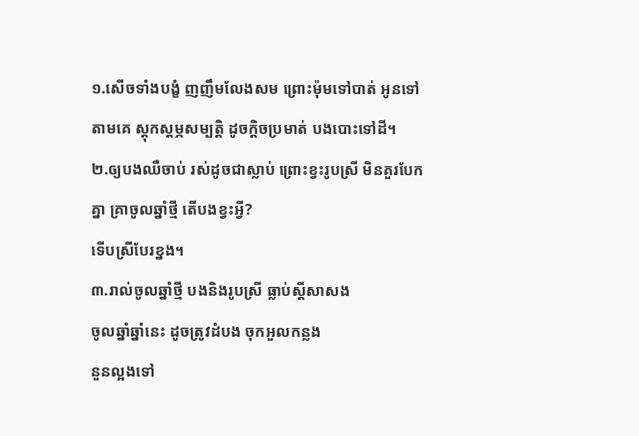១.សើចទាំងបង្ខំ ញញឹមលែងសម ព្រោះម៉ុមទៅបាត់ អូនទៅតាមគេ ស្តុកស្តម្ភសម្បត្តិ ដូចក្តិចប្រមាត់ បងបោះទៅដី។
២.ឲ្យបងឈឺចាប់ រស់ដូចជាស្លាប់ ព្រោះខ្វះរូបស្រី មិនគួរបែកគ្នា គ្រាចូលឆ្នាំថ្មី តើបងខ្វះអ្វី?
ទើបស្រីបែរខ្នង។
៣.រាល់ចូលឆ្នាំថ្មី បងនិងរូបស្រី ធ្លាប់ស្តីសាសង
ចូលឆ្នាំឆ្នាំនេះ ដូចត្រូវដំបង ចុកអួលកន្លង
នួនល្អងទៅ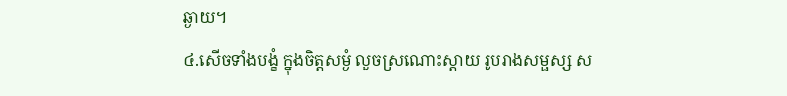ឆ្ងាយ។
៤.សើចទាំងបង្ខំ ក្នុងចិត្តសម្ងំ លួចស្រណោះស្តាយ រូបរាងសម្ផស្ស ស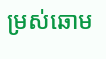ម្រស់ឆោម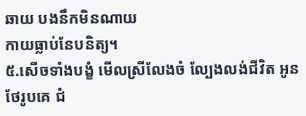ឆាយ បងនឹកមិនណាយ
កាយធ្លាប់នែបនិត្យ។
៥.សើចទាំងបង្ខំ មើលស្រីលែងចំ ល្បែងលង់ជីវិត អូនថែរូបគេ ជំ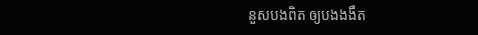នួសបងពិត ឲ្យបងងងឹត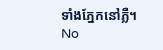ទាំងភ្នែកនៅភ្លឺ។
No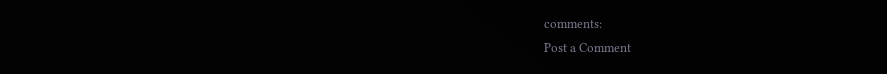comments:
Post a Comment